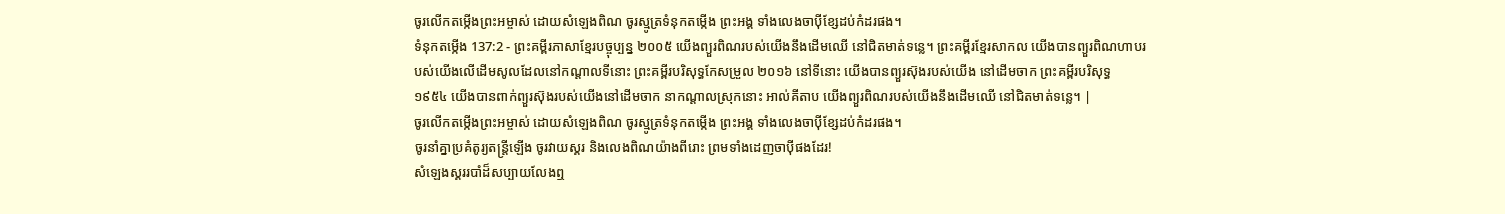ចូរលើកតម្កើងព្រះអម្ចាស់ ដោយសំឡេងពិណ ចូរស្មូត្រទំនុកតម្កើង ព្រះអង្គ ទាំងលេងចាប៉ីខ្សែដប់កំដរផង។
ទំនុកតម្កើង 137:2 - ព្រះគម្ពីរភាសាខ្មែរបច្ចុប្បន្ន ២០០៥ យើងព្យួរពិណរបស់យើងនឹងដើមឈើ នៅជិតមាត់ទន្លេ។ ព្រះគម្ពីរខ្មែរសាកល យើងបានព្យួរពិណហាបរបស់យើងលើដើមសូលដែលនៅកណ្ដាលទីនោះ ព្រះគម្ពីរបរិសុទ្ធកែសម្រួល ២០១៦ នៅទីនោះ យើងបានព្យួរស៊ុងរបស់យើង នៅដើមចាក ព្រះគម្ពីរបរិសុទ្ធ ១៩៥៤ យើងបានពាក់ព្យួរស៊ុងរបស់យើងនៅដើមចាក នាកណ្តាលស្រុកនោះ អាល់គីតាប យើងព្យួរពិណរបស់យើងនឹងដើមឈើ នៅជិតមាត់ទន្លេ។ |
ចូរលើកតម្កើងព្រះអម្ចាស់ ដោយសំឡេងពិណ ចូរស្មូត្រទំនុកតម្កើង ព្រះអង្គ ទាំងលេងចាប៉ីខ្សែដប់កំដរផង។
ចូរនាំគ្នាប្រគំតូរ្យតន្ត្រីឡើង ចូរវាយស្គរ និងលេងពិណយ៉ាងពីរោះ ព្រមទាំងដេញចាប៉ីផងដែរ!
សំឡេងស្គររបាំដ៏សប្បាយលែងឮ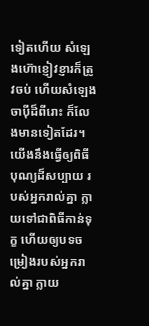ទៀតហើយ សំឡេងហ៊ោខ្ញៀវខ្ញារក៏ត្រូវចប់ ហើយសំឡេងចាប៉ីដ៏ពីរោះ ក៏លែងមានទៀតដែរ។
យើងនឹងធ្វើឲ្យពិធីបុណ្យដ៏សប្បាយ របស់អ្នករាល់គ្នា ក្លាយទៅជាពិធីកាន់ទុក្ខ ហើយឲ្យបទចម្រៀងរបស់អ្នករាល់គ្នា ក្លាយ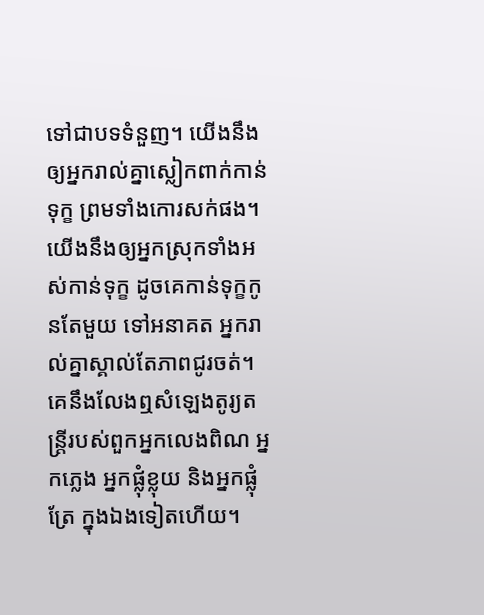ទៅជាបទទំនួញ។ យើងនឹងឲ្យអ្នករាល់គ្នាស្លៀកពាក់កាន់ទុក្ខ ព្រមទាំងកោរសក់ផង។ យើងនឹងឲ្យអ្នកស្រុកទាំងអស់កាន់ទុក្ខ ដូចគេកាន់ទុក្ខកូនតែមួយ ទៅអនាគត អ្នករាល់គ្នាស្គាល់តែភាពជូរចត់។
គេនឹងលែងឮសំឡេងតូរ្យតន្ត្រីរបស់ពួកអ្នកលេងពិណ អ្នកភ្លេង អ្នកផ្លុំខ្លុយ និងអ្នកផ្លុំត្រែ ក្នុងឯងទៀតហើយ។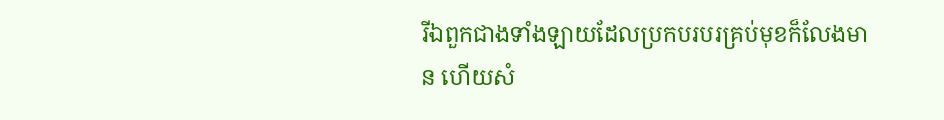រីឯពួកជាងទាំងឡាយដែលប្រកបរបរគ្រប់មុខក៏លែងមាន ហើយសំ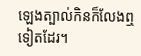ឡេងត្បាល់កិនក៏លែងឮទៀតដែរ។